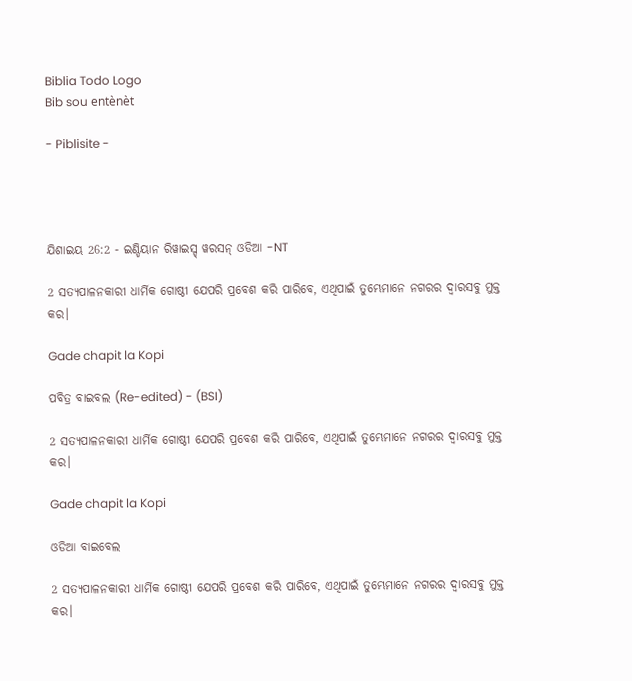Biblia Todo Logo
Bib sou entènèt

- Piblisite -




ଯିଶାଇୟ 26:2 - ଇଣ୍ଡିୟାନ ରିୱାଇସ୍ଡ୍ ୱରସନ୍ ଓଡିଆ -NT

2 ସତ୍ୟପାଳନକାରୀ ଧାର୍ମିକ ଗୋଷ୍ଠୀ ଯେପରି ପ୍ରବେଶ କରି ପାରିବେ, ଏଥିପାଇଁ ତୁମ୍ଭେମାନେ ନଗରର ଦ୍ୱାରସବୁ ମୁକ୍ତ କର।

Gade chapit la Kopi

ପବିତ୍ର ବାଇବଲ (Re-edited) - (BSI)

2 ସତ୍ୟପାଳନକାରୀ ଧାର୍ମିକ ଗୋଷ୍ଠୀ ଯେପରି ପ୍ରବେଶ କରି ପାରିବେ, ଏଥିପାଇଁ ତୁମ୍ଭେମାନେ ନଗରର ଦ୍ଵାରସବୁ ମୁକ୍ତ କର।

Gade chapit la Kopi

ଓଡିଆ ବାଇବେଲ

2 ସତ୍ୟପାଳନକାରୀ ଧାର୍ମିକ ଗୋଷ୍ଠୀ ଯେପରି ପ୍ରବେଶ କରି ପାରିବେ, ଏଥିପାଇଁ ତୁମ୍ଭେମାନେ ନଗରର ଦ୍ୱାରସବୁ ମୁକ୍ତ କର।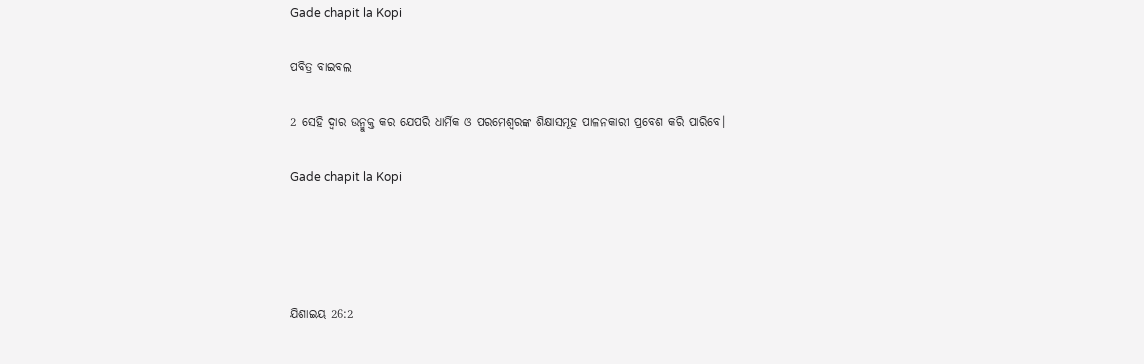Gade chapit la Kopi

ପବିତ୍ର ବାଇବଲ

2 ସେହି ଦ୍ୱାର ଉନ୍ମୁକ୍ତ କର ଯେପରି ଧାର୍ମିକ ଓ ପରମେଶ୍ୱରଙ୍କ ଶିକ୍ଷାସମୂହ ପାଳନକାରୀ ପ୍ରବେଶ କରି ପାରିବେ।

Gade chapit la Kopi




ଯିଶାଇୟ 26:2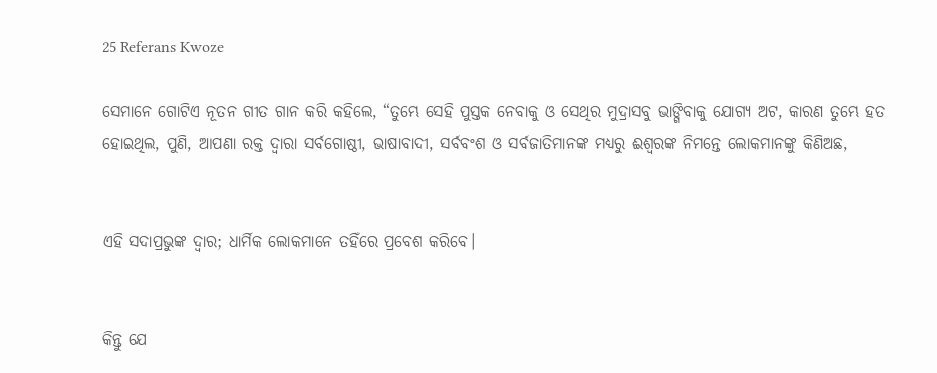25 Referans Kwoze

ସେମାନେ ଗୋଟିଏ ନୂତନ ଗୀତ ଗାନ କରି କହିଲେ, “ତୁମ୍ଭେ ସେହି ପୁସ୍ତକ ନେବାକୁ ଓ ସେଥିର ମୁଦ୍ରାସବୁ ଭାଙ୍ଗିବାକୁ ଯୋଗ୍ୟ ଅଟ, କାରଣ ତୁମ୍ଭେ ହତ ହୋଇଥିଲ, ପୁଣି, ଆପଣା ରକ୍ତ ଦ୍ୱାରା ସର୍ବଗୋଷ୍ଠୀ, ଭାଷାବାଦୀ, ସର୍ବବଂଶ ଓ ସର୍ବଜାତିମାନଙ୍କ ମଧ୍ୟରୁ ଈଶ୍ବରଙ୍କ ନିମନ୍ତେ ଲୋକମାନଙ୍କୁ କିଣିଅଛ,


ଏହି ସଦାପ୍ରଭୁଙ୍କ ଦ୍ୱାର; ଧାର୍ମିକ ଲୋକମାନେ ତହିଁରେ ପ୍ରବେଶ କରିବେ।


କିନ୍ତୁ ଯେ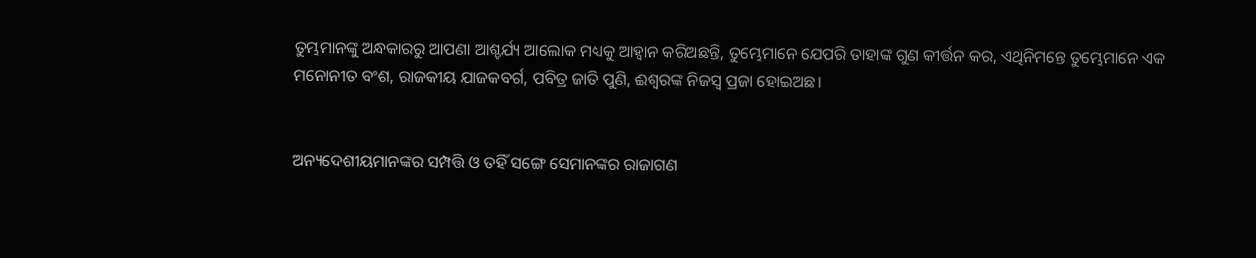ତୁମ୍ଭମାନଙ୍କୁ ଅନ୍ଧକାରରୁ ଆପଣା ଆଶ୍ଚର୍ଯ୍ୟ ଆଲୋକ ମଧ୍ୟକୁ ଆହ୍ୱାନ କରିଅଛନ୍ତି, ତୁମ୍ଭେମାନେ ଯେପରି ତାହାଙ୍କ ଗୁଣ କୀର୍ତ୍ତନ କର, ଏଥିନିମନ୍ତେ ତୁମ୍ଭେମାନେ ଏକ ମନୋନୀତ ବଂଶ, ରାଜକୀୟ ଯାଜକବର୍ଗ, ପବିତ୍ର ଜାତି ପୁଣି, ଈଶ୍ବରଙ୍କ ନିଜସ୍ୱ ପ୍ରଜା ହୋଇଅଛ।


ଅନ୍ୟଦେଶୀୟମାନଙ୍କର ସମ୍ପତ୍ତି ଓ ତହିଁ ସଙ୍ଗେ ସେମାନଙ୍କର ରାଜାଗଣ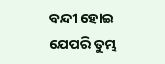ବନ୍ଦୀ ହୋଇ ଯେପରି ତୁମ୍ଭ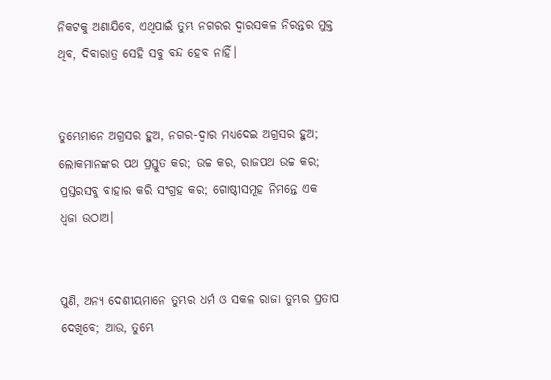ନିକଟକୁ ଅଣାଯିବେ, ଏଥିପାଇଁ ତୁମ୍ଭ ନଗରର ଦ୍ୱାରସକଳ ନିରନ୍ତର ମୁକ୍ତ ଥିବ, ଦିବାରାତ୍ର ସେହି ସବୁ ବନ୍ଦ ହେବ ନାହିଁ।


ତୁମ୍ଭେମାନେ ଅଗ୍ରସର ହୁଅ, ନଗର-ଦ୍ୱାର ମଧ୍ୟଦେଇ ଅଗ୍ରସର ହୁଅ; ଲୋକମାନଙ୍କର ପଥ ପ୍ରସ୍ତୁତ କର; ଉଚ୍ଚ କର, ରାଜପଥ ଉଚ୍ଚ କର; ପ୍ରସ୍ତରସବୁ ବାହାର କରି ସଂଗ୍ରହ କର; ଗୋଷ୍ଠୀସମୂହ ନିମନ୍ତେ ଏକ ଧ୍ୱଜା ଉଠାଅ।


ପୁଣି, ଅନ୍ୟ ଦେଶୀୟମାନେ ତୁମ୍ଭର ଧର୍ମ ଓ ସକଳ ରାଜା ତୁମ୍ଭର ପ୍ରତାପ ଦେଖିବେ; ଆଉ, ତୁମ୍ଭେ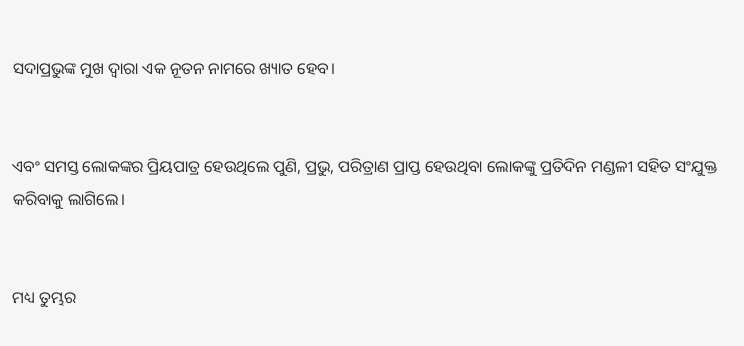ସଦାପ୍ରଭୁଙ୍କ ମୁଖ ଦ୍ୱାରା ଏକ ନୂତନ ନାମରେ ଖ୍ୟାତ ହେବ।


ଏବଂ ସମସ୍ତ ଲୋକଙ୍କର ପ୍ରିୟପାତ୍ର ହେଉଥିଲେ ପୁଣି, ପ୍ରଭୁ, ପରିତ୍ରାଣ ପ୍ରାପ୍ତ ହେଉଥିବା ଲୋକଙ୍କୁ ପ୍ରତିଦିନ ମଣ୍ଡଳୀ ସହିତ ସଂଯୁକ୍ତ କରିବାକୁ ଲାଗିଲେ।


ମଧ୍ୟ ତୁମ୍ଭର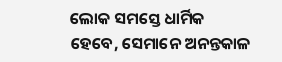ଲୋକ ସମସ୍ତେ ଧାର୍ମିକ ହେବେ, ସେମାନେ ଅନନ୍ତକାଳ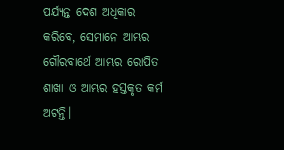ପର୍ଯ୍ୟନ୍ତ ଦେଶ ଅଧିକାର କରିବେ, ସେମାନେ ଆମ୍ଭର ଗୌରବାର୍ଥେ ଆମ୍ଭର ରୋପିତ ଶାଖା ଓ ଆମ୍ଭର ହସ୍ତକୃତ କର୍ମ ଅଟନ୍ତି।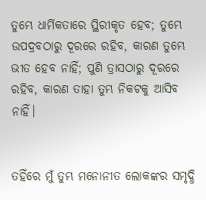ତୁମ୍ଭେ ଧାର୍ମିକତାରେ ସ୍ଥିରୀକୃତ ହେବ; ତୁମ୍ଭେ ଉପଦ୍ରବଠାରୁ ଦୂରରେ ରହିବ, କାରଣ ତୁମ୍ଭେ ଭୀତ ହେବ ନାହିଁ; ପୁଣି ତ୍ରାସଠାରୁ ଦୂରରେ ରହିବ, କାରଣ ତାହା ତୁମ୍ଭ ନିକଟକୁ ଆସିବ ନାହିଁ।


ତହିଁରେ ମୁଁ ତୁମ୍ଭ ମନୋନୀତ ଲୋକଙ୍କର ସମୃଦ୍ଧି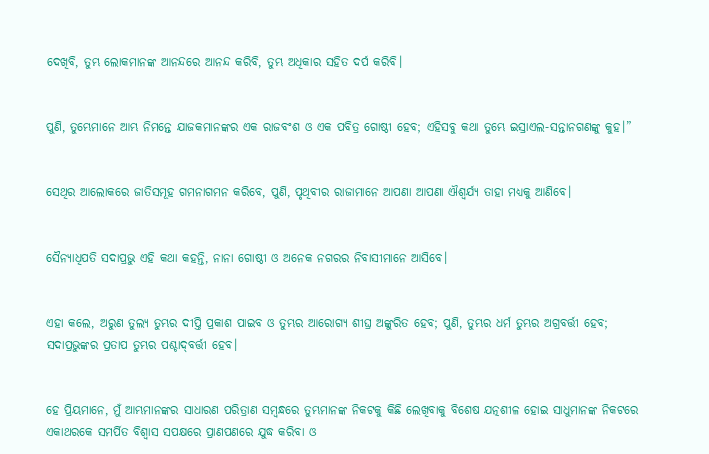ଦେଖିବି, ତୁମ୍ଭ ଲୋକମାନଙ୍କ ଆନନ୍ଦରେ ଆନନ୍ଦ କରିବି, ତୁମ୍ଭ ଅଧିକାର ସହିତ ଦର୍ପ କରିବି।


ପୁଣି, ତୁମ୍ଭେମାନେ ଆମ୍ଭ ନିମନ୍ତେ ଯାଜକମାନଙ୍କର ଏକ ରାଜବଂଶ ଓ ଏକ ପବିତ୍ର ଗୋଷ୍ଠୀ ହେବ; ଏହିସବୁ କଥା ତୁମ୍ଭେ ଇସ୍ରାଏଲ-ସନ୍ତାନଗଣଙ୍କୁ କୁହ।”


ସେଥିର ଆଲୋକରେ ଜାତିସମୂହ ଗମନାଗମନ କରିବେ, ପୁଣି, ପୃଥିବୀର ରାଜାମାନେ ଆପଣା ଆପଣା ଐଶ୍ୱର୍ଯ୍ୟ ତାହା ମଧ୍ୟକୁ ଆଣିବେ।


ସୈନ୍ୟାଧିପତି ସଦାପ୍ରଭୁ ଏହି କଥା କହନ୍ତି, ନାନା ଗୋଷ୍ଠୀ ଓ ଅନେକ ନଗରର ନିବାସୀମାନେ ଆସିବେ।


ଏହା କଲେ, ଅରୁଣ ତୁଲ୍ୟ ତୁମ୍ଭର ଦୀପ୍ତି ପ୍ରକାଶ ପାଇବ ଓ ତୁମ୍ଭର ଆରୋଗ୍ୟ ଶୀଘ୍ର ଅଙ୍କୁରିତ ହେବ; ପୁଣି, ତୁମ୍ଭର ଧର୍ମ ତୁମ୍ଭର ଅଗ୍ରବର୍ତ୍ତୀ ହେବ; ସଦାପ୍ରଭୁଙ୍କର ପ୍ରତାପ ତୁମ୍ଭର ପଶ୍ଚାଦ୍‍ବର୍ତ୍ତୀ ହେବ।


ହେ ପ୍ରିୟମାନେ, ମୁଁ ଆମ୍ଭମାନଙ୍କର ସାଧାରଣ ପରିତ୍ରାଣ ସମ୍ବନ୍ଧରେ ତୁମ୍ଭମାନଙ୍କ ନିକଟକୁ କିଛି ଲେଖିବାକୁ ବିଶେଷ ଯତ୍ନଶୀଳ ହୋଇ ସାଧୁମାନଙ୍କ ନିକଟରେ ଏକାଥରକେ ସମର୍ପିତ ବିଶ୍ୱାସ ସପକ୍ଷରେ ପ୍ରାଣପଣରେ ଯୁଦ୍ଧ କରିବା ଓ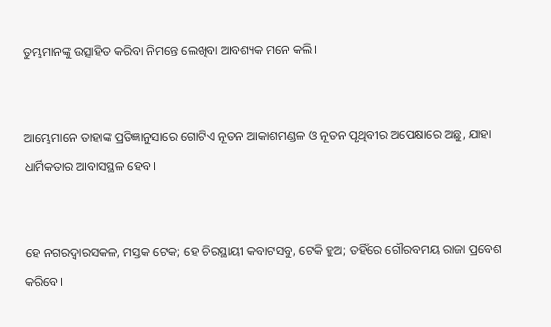ତୁମ୍ଭମାନଙ୍କୁ ଉତ୍ସାହିତ କରିବା ନିମନ୍ତେ ଲେଖିବା ଆବଶ୍ୟକ ମନେ କଲି।


ଆମ୍ଭେମାନେ ତାହାଙ୍କ ପ୍ରତିଜ୍ଞାନୁସାରେ ଗୋଟିଏ ନୂତନ ଆକାଶମଣ୍ଡଳ ଓ ନୂତନ ପୃଥିବୀର ଅପେକ୍ଷାରେ ଅଛୁ, ଯାହା ଧାର୍ମିକତାର ଆବାସସ୍ଥଳ ହେବ।


ହେ ନଗରଦ୍ୱାରସକଳ, ମସ୍ତକ ଟେକ; ହେ ଚିରସ୍ଥାୟୀ କବାଟସବୁ, ଟେକି ହୁଅ; ତହିଁରେ ଗୌରବମୟ ରାଜା ପ୍ରବେଶ କରିବେ।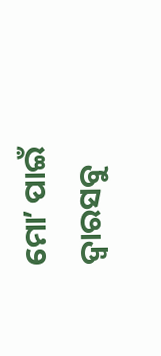ମୋʼ ପାଇଁ ଦ୍ୱାରସବୁ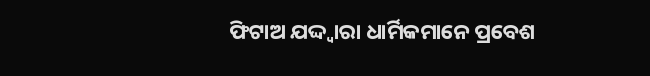ଫିଟାଅ ଯଦ୍ଦ୍ୱାରା ଧାର୍ମିକମାନେ ପ୍ରବେଶ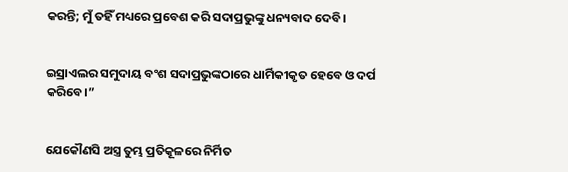କରନ୍ତି; ମୁଁ ତହିଁ ମଧ୍ୟରେ ପ୍ରବେଶ କରି ସଦାପ୍ରଭୁଙ୍କୁ ଧନ୍ୟବାଦ ଦେବି।


ଇସ୍ରାଏଲର ସମୁଦାୟ ବଂଶ ସଦାପ୍ରଭୁଙ୍କଠାରେ ଧାର୍ମିକୀକୃତ ହେବେ ଓ ଦର୍ପ କରିବେ।”


ଯେକୌଣସି ଅସ୍ତ୍ର ତୁମ୍ଭ ପ୍ରତିକୂଳରେ ନିର୍ମିତ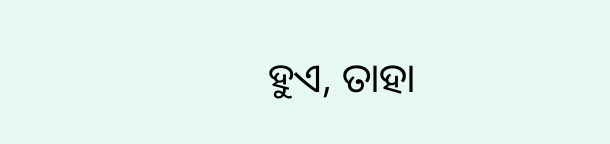ହୁଏ, ତାହା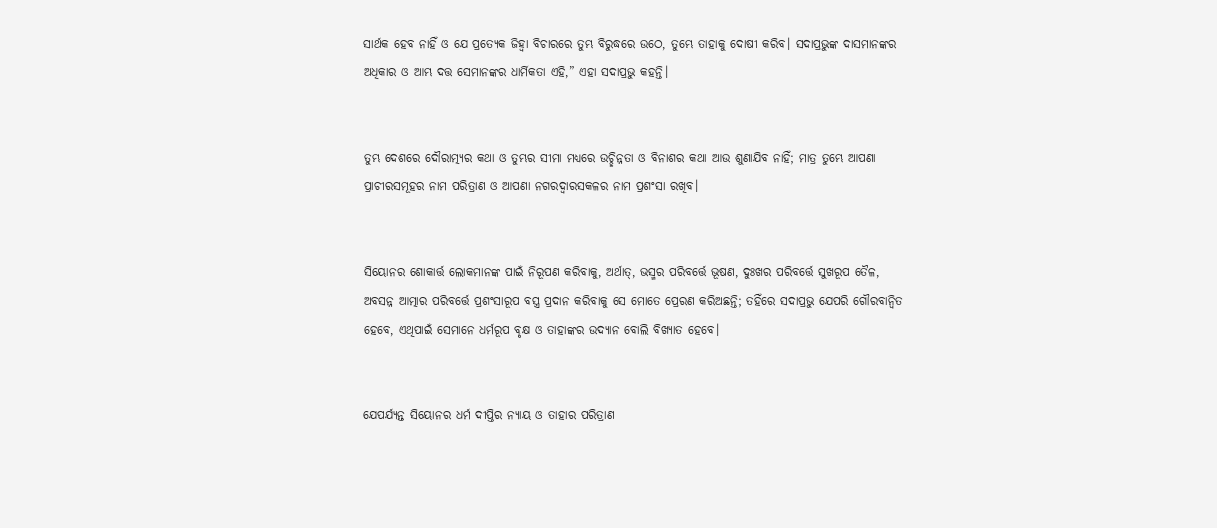ସାର୍ଥକ ହେବ ନାହିଁ ଓ ଯେ ପ୍ରତ୍ୟେକ ଜିହ୍ୱା ବିଚାରରେ ତୁମ୍ଭ ବିରୁଦ୍ଧରେ ଉଠେ, ତୁମ୍ଭେ ତାହାକୁ ଦୋଷୀ କରିବ। ସଦାପ୍ରଭୁଙ୍କ ଦାସମାନଙ୍କର ଅଧିକାର ଓ ଆମ୍ଭ ଦତ୍ତ ସେମାନଙ୍କର ଧାର୍ମିକତା ଏହି,” ଏହା ସଦାପ୍ରଭୁ କହନ୍ତି।


ତୁମ୍ଭ ଦେଶରେ ଦୌରାତ୍ମ୍ୟର କଥା ଓ ତୁମ୍ଭର ସୀମା ମଧ୍ୟରେ ଉଚ୍ଛିନ୍ନତା ଓ ବିନାଶର କଥା ଆଉ ଶୁଣାଯିବ ନାହିଁ; ମାତ୍ର ତୁମ୍ଭେ ଆପଣା ପ୍ରାଚୀରସମୂହର ନାମ ପରିତ୍ରାଣ ଓ ଆପଣା ନଗରଦ୍ୱାରସକଳର ନାମ ପ୍ରଶଂସା ରଖିବ।


ସିୟୋନର ଶୋକାର୍ତ୍ତ ଲୋକମାନଙ୍କ ପାଇଁ ନିରୂପଣ କରିବାକୁ, ଅର୍ଥାତ୍‍, ଭସ୍ମର ପରିବର୍ତ୍ତେ ଭୂଷଣ, ଦୁଃଖର ପରିବର୍ତ୍ତେ ସୁଖରୂପ ତୈଳ, ଅବସନ୍ନ ଆତ୍ମାର ପରିବର୍ତ୍ତେ ପ୍ରଶଂସାରୂପ ବସ୍ତ୍ର ପ୍ରଦାନ କରିବାକୁ ସେ ମୋତେ ପ୍ରେରଣ କରିଅଛନ୍ତି; ତହିଁରେ ସଦାପ୍ରଭୁ ଯେପରି ଗୌରବାନ୍ୱିତ ହେବେ, ଏଥିପାଇଁ ସେମାନେ ଧର୍ମରୂପ ବୃକ୍ଷ ଓ ତାହାଙ୍କର ଉଦ୍ୟାନ ବୋଲି ବିଖ୍ୟାତ ହେବେ।


ଯେପର୍ଯ୍ୟନ୍ତ ସିୟୋନର ଧର୍ମ ଦୀପ୍ତିର ନ୍ୟାୟ ଓ ତାହାର ପରିତ୍ରାଣ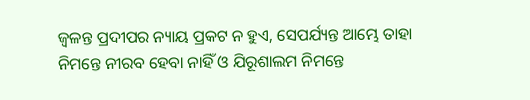ଜ୍ୱଳନ୍ତ ପ୍ରଦୀପର ନ୍ୟାୟ ପ୍ରକଟ ନ ହୁଏ, ସେପର୍ଯ୍ୟନ୍ତ ଆମ୍ଭେ ତାହା ନିମନ୍ତେ ନୀରବ ହେବା ନାହିଁ ଓ ଯିରୂଶାଲମ ନିମନ୍ତେ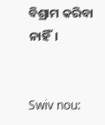ବିଶ୍ରାମ କରିବା ନାହିଁ।


Swiv nou: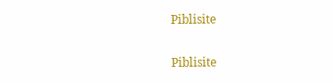Piblisite


Piblisite